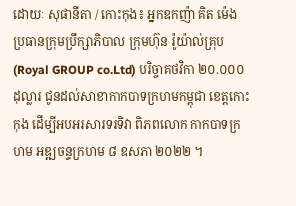ដោយៈ សុផានីតា / កោះកុង៖ អ្នកឧកញ៉ា គិត ម៉េង ប្រធានក្រុមប្រឹក្សាភិបាល ក្រុមហ៊ុន រ៉ូយ៉ាល់គ្រុប (Royal GROUP co.Ltd) បរិច្ចាគថវិកា ២០.០០០ ដុល្លារ ជូនដល់សាខាកាកបាទក្រហមកម្ពុជា ខេត្តកោះកុង ដើម្បីអបអរសារទរទិវា ពិភពលោក កាកបាទក្រហម អឌ្ឍចន្ទក្រហម ៨ ឧសភា ២០២២ ។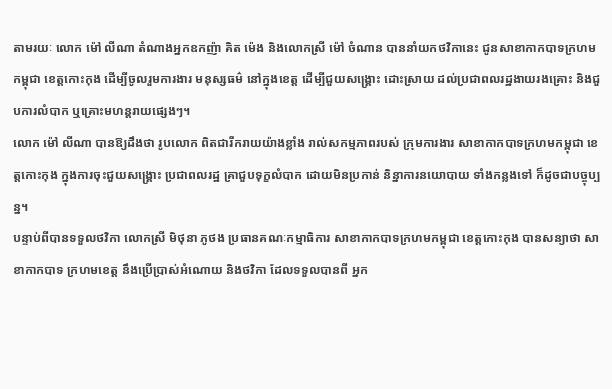តាមរយៈ លោក ម៉ៅ លីណា តំណាងអ្នកឧកញ៉ា គិត ម៉េង និងលោកស្រី ម៉ៅ ចំណាន បាននាំយកថវិកានេះ ជូនសាខាកាកបាទក្រហមកម្ពុជា ខេត្តកោះកុង ដើម្បីចូលរួមការងារ មនុស្សធម៌ នៅក្នុងខេត្ត ដើម្បីជួយសង្គ្រោះ ដោះស្រាយ ដល់ប្រជាពលរដ្ឋងាយរងគ្រោះ និងជួបការលំបាក ឬគ្រោះមហន្តរាយផ្សេងៗ។
លោក ម៉ៅ លីណា បានឱ្យដឹងថា រូបលោក ពិតជារីករាយយ៉ាងខ្លាំង រាល់សកម្មភាពរបស់ ក្រុមការងារ សាខាកាកបាទក្រហមកម្ពុជា ខេត្តកោះកុង ក្នុងការចុះជួយសង្គ្រោះ ប្រជាពលរដ្ឋ គ្រាជួបទុក្ខលំបាក ដោយមិនប្រកាន់ និន្នាការនយោបាយ ទាំងកន្លងទៅ ក៏ដូចជាបច្ចុប្បន្ន។
បន្ទាប់ពីបានទទួលថវិកា លោកស្រី មិថុនា ភូថង ប្រធានគណៈកម្មាធិការ សាខាកាកបាទក្រហមកម្ពុជា ខេត្តកោះកុង បានសន្យាថា សាខាកាកបាទ ក្រហមខេត្ត នឹងប្រើប្រាស់អំណោយ និងថវិកា ដែលទទួលបានពី អ្នក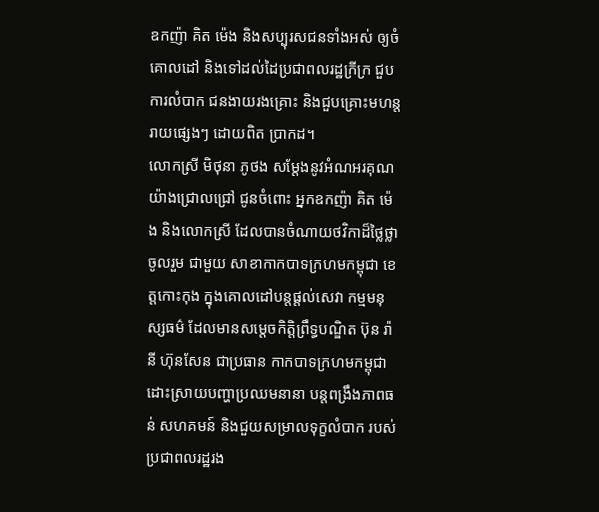ឧកញ៉ា គិត ម៉េង និងសប្បុរសជនទាំងអស់ ឲ្យចំគោលដៅ និងទៅដល់ដៃប្រជាពលរដ្ឋក្រីក្រ ជួបការលំបាក ជនងាយរងគ្រោះ និងជួបគ្រោះមហន្តរាយផ្សេងៗ ដោយពិត ប្រាកដ។
លោកស្រី មិថុនា ភូថង សម្តែងនូវអំណអរគុណ យ៉ាងជ្រោលជ្រៅ ជូនចំពោះ អ្នកឧកញ៉ា គិត ម៉េង និងលោកស្រី ដែលបានចំណាយថវិកាដ៏ថ្លៃថ្លា ចូលរួម ជាមួយ សាខាកាកបាទក្រហមកម្ពុជា ខេត្តកោះកុង ក្នុងគោលដៅបន្តផ្តល់សេវា កម្មមនុស្សធម៌ ដែលមានសម្តេចកិត្តិព្រឹទ្ធបណ្ឌិត ប៊ុន រ៉ានី ហ៊ុនសែន ជាប្រធាន កាកបាទក្រហមកម្ពុជា ដោះស្រាយបញ្ហាប្រឈមនានា បន្តពង្រឹងភាពធន់ សហគមន៍ និងជួយសម្រាលទុក្ខលំបាក របស់ប្រជាពលរដ្ឋរង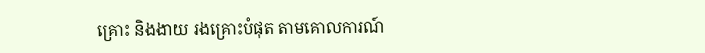គ្រោះ និងងាយ រងគ្រោះបំផុត តាមគោលការណ៍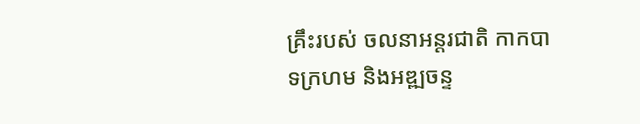គ្រឹះរបស់ ចលនាអន្តរជាតិ កាកបាទក្រហម និងអឌ្ឍចន្ទ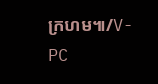ក្រហម៕/V-PC